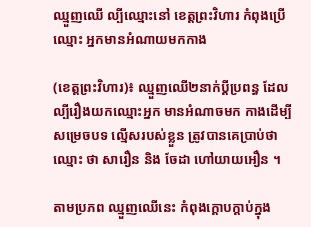ឈ្មួញឈើ ល្បីឈ្មោះនៅ ខេត្តព្រះវិហារ កំពុងប្រើឈ្មោះ អ្នកមានអំណាយមកកាង

(ខេត្តព្រះវិហារ)៖ ឈ្មួញឈើ២នាក់ប្ដីប្រពន្ធ ដែលល្បីរឿងយកឈ្មោះអ្នក មានអំណាចមក កាងដើម្បីសម្រេចបទ ល្មើសរបស់ខ្លួន ត្រូវបានគេប្រាប់ថា ឈ្មោះ ថា សារឿន និង ចែដា ហៅយាយអឿន ។

តាមប្រភព ឈ្មួញឈើនេះ កំពុងក្ដោបក្ដាប់ក្នុង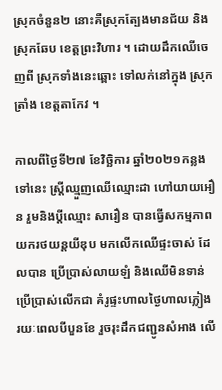ស្រុកចំនួន២ នោះគឺស្រុកត្បែងមានជ័យ និងស្រុកឆែប ខេត្តព្រះវិហារ ។ ដោយដឹកឈើចេញពី ស្រុកទាំងនេះឆ្ពោះ ទៅលក់នៅក្នុង ស្រុកត្រាំង ខេត្តតាកែវ ។

កាលពីថ្ងៃទី២៧ ខែវិច្ឆិការ ឆ្នាំ២០២១កន្លងទៅនេះ ស្រ្តីឈ្មួញឈើឈ្មោះដា ហៅយាយអឿន រួមនិងប្ដីឈ្មោះ សារឿន បានធ្វើសកម្មភាព យករថយន្តយីឌុប មកលើកឈើផ្ទះចាស់ ដែលបាន ប្រើប្រាស់លាយឡំ និងឈើមិនទាន់ ប្រើប្រាស់លើកជា គំរូផ្ទះហាលថ្ងៃហាលភ្លៀង រយៈពេលបីបួនខែ រួចរុះដឹកជញ្ជូនសំអាង លើ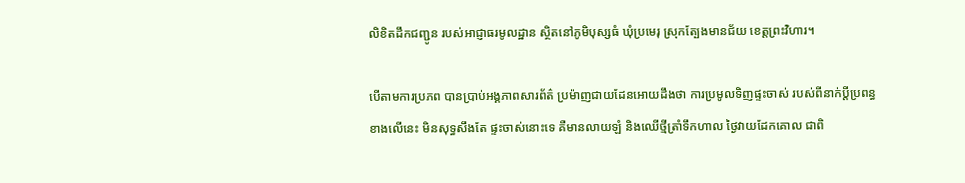លិខិតដឹកជញ្ជូន របស់អាជ្ញាធរមូលដ្ឋាន ស្ថិតនៅភូមិបុស្សធំ ឃុំប្រមេរុ ស្រុកត្បែងមានជ័យ ខេត្តព្រះវិហារ។

បើតាមការប្រភព បានប្រាប់អង្គភាពសារព័ត៌ ប្រម៉ាញជាយដែនអោយដឹងថា ការប្រមូលទិញផ្ទះចាស់ របស់ពីនាក់ប្ដីប្រពន្ធ ខាងលើនេះ មិនសុទ្ធសឹងតែ ផ្ទះចាស់នោះទេ គឺមានលាយឡំ និងឈើថ្មីត្រាំទឹកហាល ថ្ងៃវាយដែកគោល ជាពិ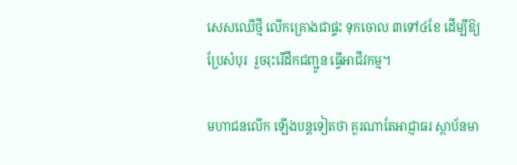សេសឈើថ្មី លើកគ្រោងជាផ្ទះ ទុកចោល ៣ទៅ៤ខែ ដើម្បីឱ្យប្រែសំបុរ  រួចរុះរើដឹកជញ្ជូន ធ្វើអាជីវកម្ម។

មហាជនលើក ឡើងបន្តទៀតថា គួរណាតែអាជ្ញាធរ ស្ថាប័នមា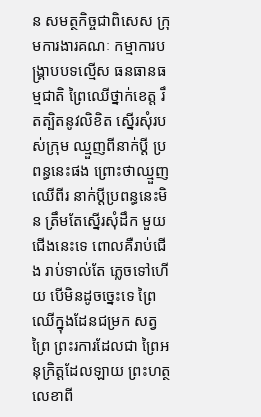ន សមត្ថកិច្ចជាពិសេស ក្រុមការងារគណៈ កម្មាការបង្រ្គាបបទល្មើស ធនធានធម្មជាតិ ព្រៃឈើថ្នាក់ខេត្ត រឹតត្បិតនូវលិខិត ស្នើរសុំរបស់ក្រុម ឈ្មួញពីនាក់ប្ដី ប្រពន្ធនេះផង ព្រោះថាឈ្មួញឈើពីរ នាក់ប្ដីប្រពន្ធនេះមិន ត្រឹមតែស្នើរសុំដឹក មួយជើងនេះទេ ពោលគឺរាប់ជើង រាប់ទាល់តែ ភ្លេចទៅហើយ បើមិនដូចច្នេះទេ ព្រៃឈើក្នុងដែនជម្រក សត្វព្រៃ ព្រះរការដែលជា ព្រៃអនុក្រិត្តដែលឡាយ ព្រះហត្ថលេខាពី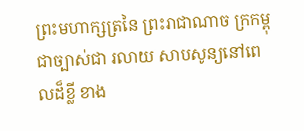ព្រះមហាក្សត្រនៃ ព្រះរាជាណាច ក្រកម្ពុជាច្បាស់ជា រលាយ សាបសូន្យនៅពេលដ៏ខ្លី ខាង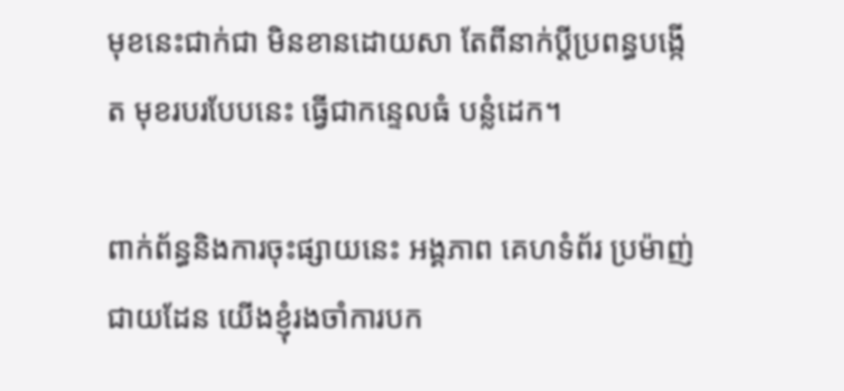មុខនេះជាក់ជា មិនខានដោយសា តែពីនាក់ប្ដីប្រពន្ធបង្កើត មុខរបរបែបនេះ ធ្វើជាកន្ទេលធំ បន្លំដេក។

ពាក់ព័ន្ធនិងការចុះផ្សាយនេះ អង្គភាព គេហទំព័រ ប្រម៉ាញ់ជាយដែន យើងខ្ញុំរងចាំការបក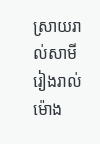ស្រាយរាល់សាមី រៀងរាល់ម៉ោង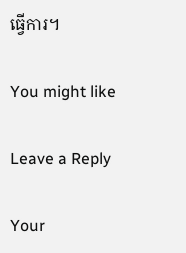ធ្វើការ។

You might like

Leave a Reply

Your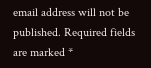email address will not be published. Required fields are marked *